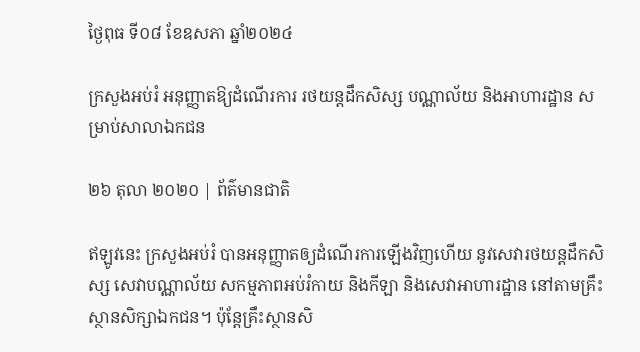ថ្ងៃពុធ ទី០៨ ខែឧសភា ឆ្នាំ២០២៤

ក្រសួងអប់រំ អនុញ្ញាតឱ្យដំណើរការ រថយន្តដឹកសិស្ស បណ្ណាល័យ និងអាហារដ្ឋាន សម្រាប់សាលាឯកជន

២៦ តុលា ២០២០ | ព័ត៌មានជាតិ

ឥឡូវនេះ ក្រសួងអប់រំ បានអនុញ្ញាតឲ្យដំណើរការឡើងវិញហើយ នូវសេវារថយន្តដឹកសិស្ស សេវាបណ្ណាល័យ សកម្មភាពអប់រំកាយ និងកីឡា និងសេវាអាហារដ្ឋាន នៅតាមគ្រឹះស្ថានសិក្សាឯកជន។ ប៉ុន្តែគ្រឹះស្ថានសិ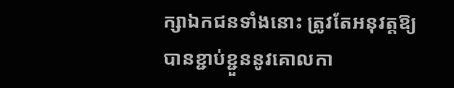ក្សាឯកជនទាំងនោះ ត្រូវតែអនុវត្តឱ្យបានខ្ជាប់ខ្ជួននូវគោលកា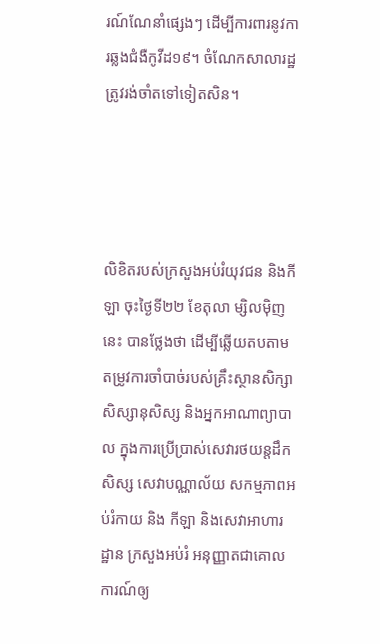រណ៍ណែនាំផ្សេងៗ ដើម្បីការពារនូវការឆ្លងជំងឺកូវីដ១៩។ ចំណែកសាលារដ្ឋ ត្រូវរង់ចាំតទៅទៀតសិន។




លិខិតរបស់ក្រសួងអប់រំយុវជន និងកីឡា ចុះថ្ងៃទី២២ ខែតុលា ម្សិលម៉ិញនេះ បានថ្លែងថា ដើម្បីឆ្លើយតបតាមតម្រូវការចាំបាច់របស់គ្រឹះស្ថានសិក្សា សិស្សានុសិស្ស និងអ្នកអាណាព្យាបាល ក្នុងការប្រើប្រាស់សេវារថយន្តដឹកសិស្ស សេវាបណ្ណាល័យ សកម្មភាពអប់រំកាយ និង កីឡា និងសេវាអាហារដ្ឋាន ក្រសួងអប់រំ អនុញ្ញាតជាគោលការណ៍ឲ្យ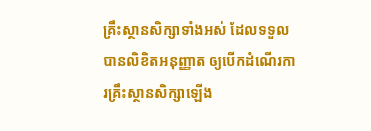គ្រឹះស្ថានសិក្សាទាំងអស់ ដែលទទួលបានលិខិតអនុញ្ញាត ឲ្យបើកដំណើរការគ្រឹះស្ថានសិក្សាឡើង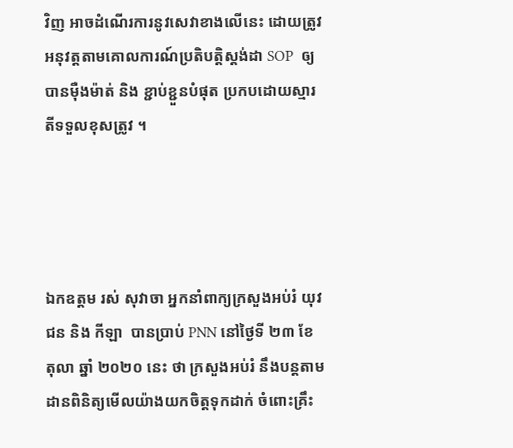វិញ អាចដំណើរការនូវសេវាខាងលើនេះ ដោយត្រូវអនុវត្តតាមគោលការណ៍ប្រតិបត្តិស្តង់ដា SOP  ឲ្យបានម៉ឺងម៉ាត់ និង ខ្ជាប់ខ្ជួនបំផុត ប្រកបដោយស្មារតីទទួលខុសត្រូវ ។




ឯកឧត្តម រស់ សុវាចា អ្នកនាំពាក្យក្រសួងអប់រំ យុវជន និង កីឡា  បានប្រាប់ PNN នៅថ្ងៃទី ២៣ ខែ តុលា ឆ្នាំ ២០២០ នេះ ថា ក្រសួងអប់រំ នឹងបន្តតាមដានពិនិត្យមើលយ៉ាងយកចិត្តទុកដាក់ ចំពោះគ្រឹះ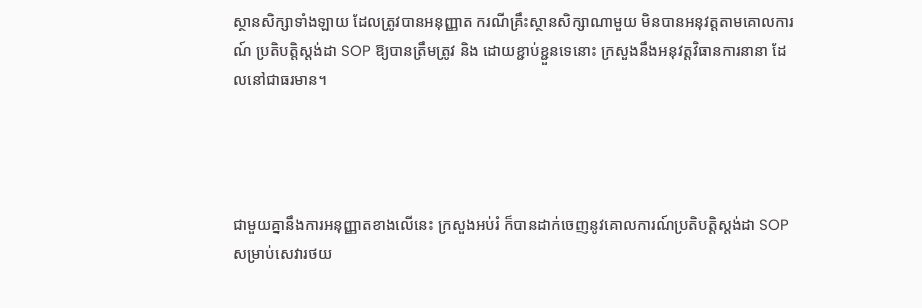ស្ថានសិក្សាទាំងឡាយ ដែលត្រូវបានអនុញ្ញាត ករណីគ្រឹះស្ថានសិក្សាណាមួយ មិនបានអនុវត្តតាមគោលការណ៍ ប្រតិបត្តិស្តង់ដា SOP ឱ្យបានត្រឹមត្រូវ និង ដោយខ្ជាប់ខ្ជួនទេនោះ ក្រសួងនឹងអនុវត្តវិធានការនានា ដែលនៅជាធរមាន។




ជាមួយគ្នានឹងការអនុញ្ញាតខាងលើនេះ ក្រសួងអប់រំ ក៏បានដាក់ចេញនូវគោលការណ៍ប្រតិបត្តិស្តង់ដា SOP សម្រាប់សេវារថយ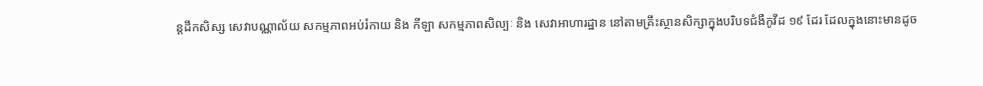ន្តដឹកសិស្ស សេវាបណ្ណាល័យ សកម្មភាពអប់រំកាយ និង កីឡា សកម្មភាពសិល្បៈ និង សេវាអាហារដ្ឋាន នៅតាមគ្រឹះស្ថានសិក្សាក្នុងបរិបទជំងឺកូវីដ ១៩ ដែរ ដែលក្នុងនោះមានដូច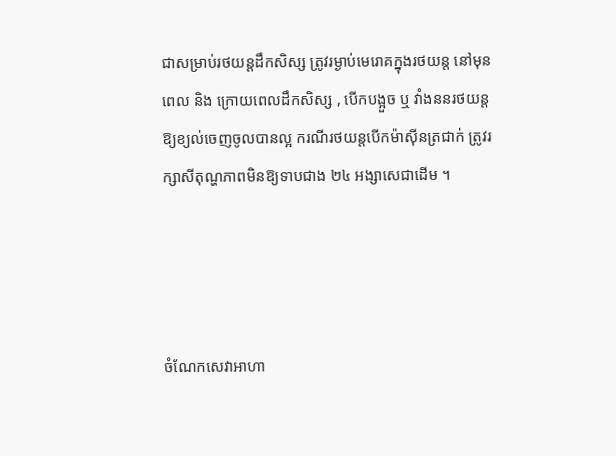ជាសម្រាប់រថយន្តដឹកសិស្ស ត្រូវរម្ងាប់មេរោគក្នុងរថយន្ត នៅមុនពេល និង ក្រោយពេលដឹកសិស្ស , បើកបង្អួច ឬ វាំងននរថយន្តឱ្យខ្យល់ចេញចូលបានល្អ ករណីរថយន្តបើកម៉ាស៊ីនត្រជាក់ ត្រូវរក្សាសីតុណ្ហភាពមិនឱ្យទាបជាង ២៤ អង្សាសេជាដើម ។




ចំណែកសេវាអាហា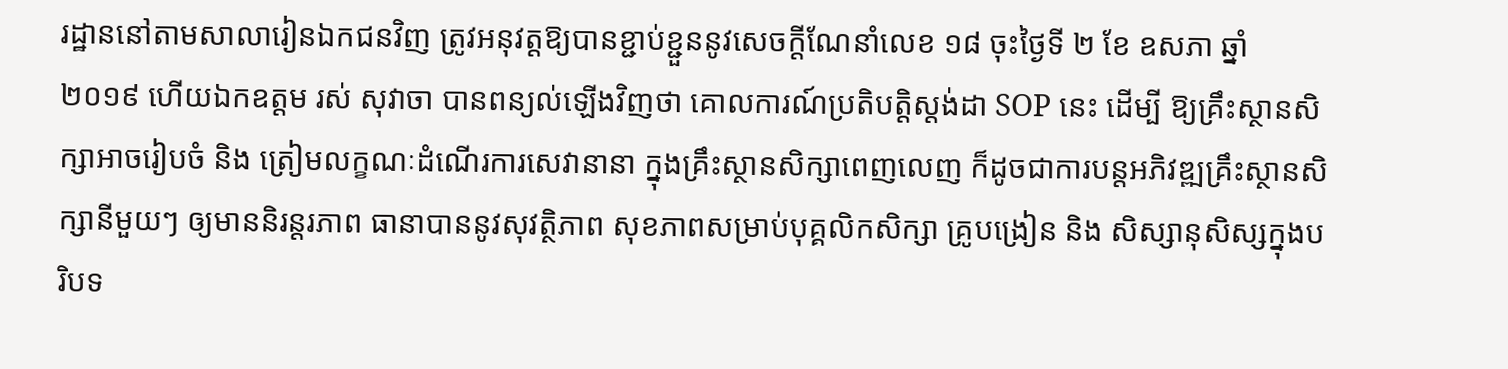រដ្ឋាននៅតាមសាលារៀនឯកជនវិញ ត្រូវអនុវត្តឱ្យបានខ្ជាប់ខ្ជួននូវសេចក្តីណែនាំលេខ ១៨ ចុះថ្ងៃទី ២ ខែ ឧសភា ឆ្នាំ ២០១៩ ហើយឯកឧត្តម រស់ សុវាចា បានពន្យល់ឡើងវិញថា គោលការណ៍ប្រតិបត្តិស្តង់ដា SOP នេះ ដើម្បី ឱ្យគ្រឹះស្ថានសិក្សាអាចរៀបចំ និង ត្រៀមលក្ខណៈដំណើរការសេវានានា ក្នុងគ្រឹះស្ថានសិក្សាពេញលេញ ក៏ដូចជាការបន្តអភិវឌ្ឍគ្រឹះស្ថានសិក្សានីមួយៗ ឲ្យមាននិរន្តរភាព ធានាបាននូវសុវត្ថិភាព សុខភាពសម្រាប់បុគ្គលិកសិក្សា គ្រូបង្រៀន និង សិស្សានុសិស្សក្នុងបរិបទ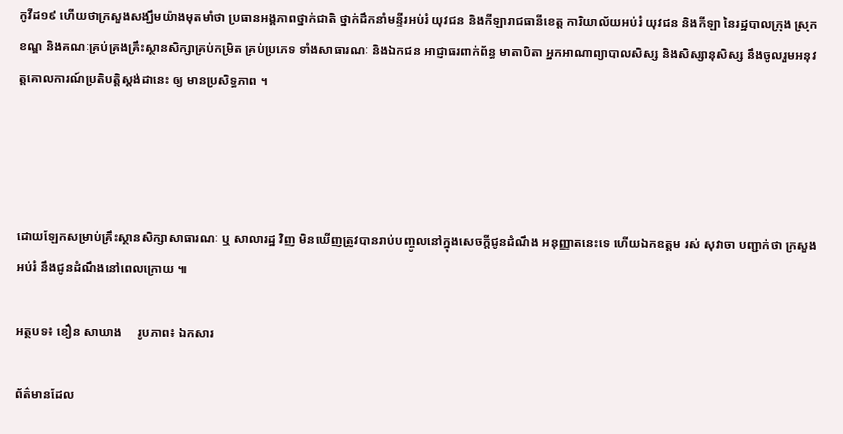កូវីដ១៩ ហើយថាក្រសួងសង្ឃឹមយ៉ាងមុតមាំថា ប្រធានអង្គភាពថ្នាក់ជាតិ ថ្នាក់ដឹកនាំមន្ទីរអប់រំ យុវជន និងកីឡារាជធានីខេត្ត ការិយាល័យអប់រំ យុវជន និងកីឡា នៃរដ្ឋបាលក្រុង ស្រុក ខណ្ឌ និងគណៈគ្រប់គ្រងគ្រឹះស្ថានសិក្សាគ្រប់កម្រិត គ្រប់ប្រភេទ ទាំងសាធារណៈ និងឯកជន អាជ្ញាធរពាក់ព័ន្ធ មាតាបិតា អ្នកអាណាព្យាបាលសិស្ស និងសិស្សានុសិស្ស នឹងចូលរួមអនុវត្តគោលការណ៍ប្រតិបត្តិស្តង់ដានេះ ឲ្យ មានប្រសិទ្ធភាព ។




ដោយឡែកសម្រាប់គ្រឹះស្ថានសិក្សាសាធារណៈ ឬ សាលារដ្ឋ វិញ មិនឃើញត្រូវបានរាប់បញ្ចូលនៅក្នុងសេចក្តីជូនដំណឹង អនុញ្ញាតនេះទេ ហើយឯកឧត្តម រស់ សុវាចា បញ្ជាក់ថា ក្រសួងអប់រំ នឹងជូនដំណឹងនៅពេលក្រោយ ៕

អត្ថបទ៖ ខឿន សាឃាង     រូបភាព៖ ឯកសារ

ព័ត៌មានដែល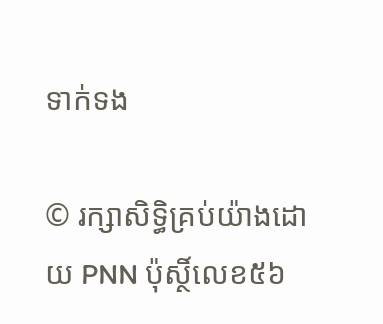ទាក់ទង

© រក្សាសិទ្ធិគ្រប់យ៉ាងដោយ PNN ប៉ុស្ថិ៍លេខ៥៦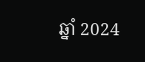ឆ្នាំ 2024